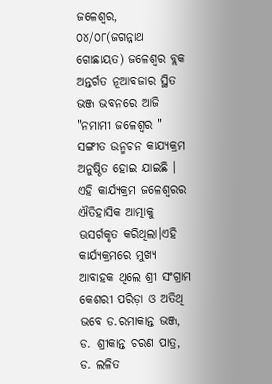ଜଳେଶ୍ୱର, ୦୪/୦୮(ଜଗନ୍ନାଥ ଗୋଛାୟତ) ଜଳେଶ୍ଵର ବ୍ଲକ ଅନ୍ତର୍ଗତ ନୂଆବଜାର ସ୍ଥିତ ଭଞ୍ଜ ଭବନରେ ଆଜି "ନମାମୀ ଜଳେଶ୍ଵର " ସଙ୍ଗୀତ ଉନ୍ମଚନ କାଯ୍ୟକ୍ରମ ଅନୁଷ୍ଠିତ ହୋଇ ଯାଇଛି । ଏହି କାର୍ଯ୍ୟକ୍ରମ ଜଳେଶ୍ଵରର ଐତିହାସିକ ଆତ୍ମାକୁ ଊସର୍ଗକୃତ କରିଥିଲା।ଏହି କାର୍ଯ୍ୟକ୍ରମରେ ମୁଖ୍ୟ ଆବାହକ ଥିଲେ ଶ୍ରୀ ସଂଗ୍ରାମ କେଶରୀ ପରିଡ଼ା ଓ ଅତିଥି ଭବେ ଡ.ରମାକାନ୍ତ ଭଞ୍ଜ, ଡ. ଶ୍ରୀକାନ୍ତ ଚରଣ ପାତ୍ର, ଡ. ଲଳିତ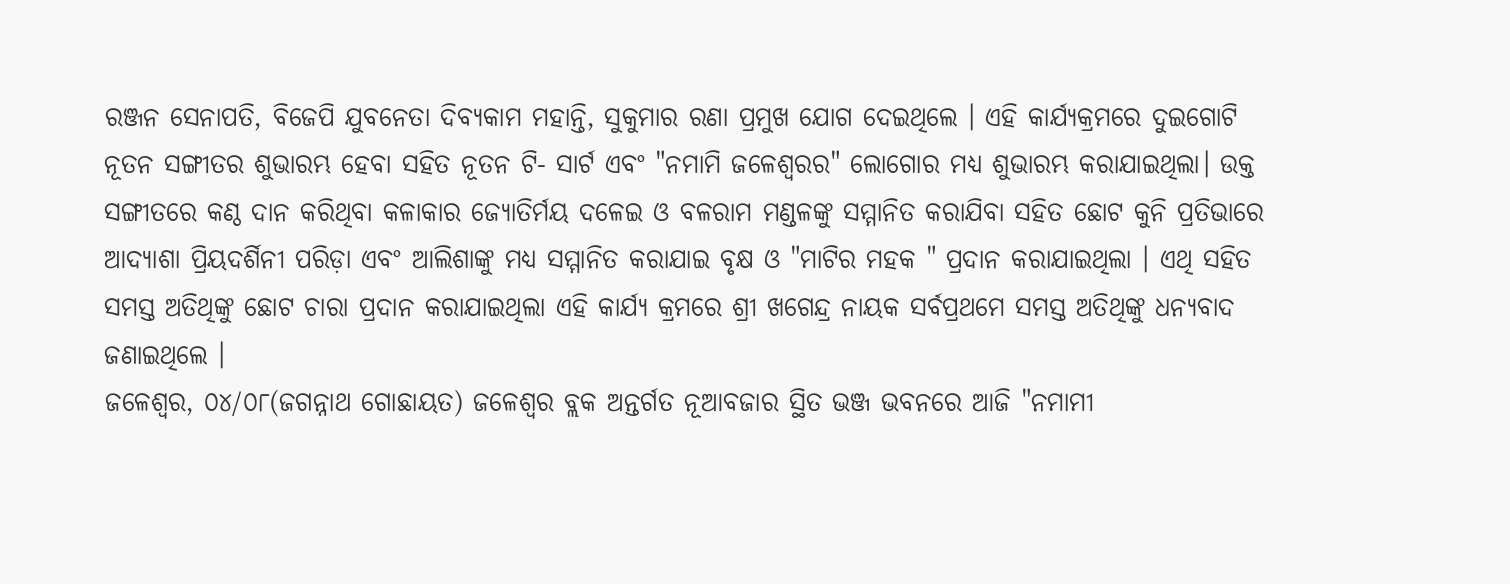ରଞ୍ଜନ ସେନାପତି, ବିଜେପି ଯୁବନେତା ଦିବ୍ୟକାମ ମହାନ୍ତି, ସୁକୁମାର ରଣା ପ୍ରମୁଖ ଯୋଗ ଦେଇଥିଲେ । ଏହି କାର୍ଯ୍ୟକ୍ରମରେ ଦୁଇଗୋଟି ନୂତନ ସଙ୍ଗୀତର ଶୁଭାରମ୍ଭ ହେବା ସହିତ ନୂତନ ଟି- ସାର୍ଟ ଏବଂ "ନମାମି ଜଳେଶ୍ଵରର" ଲୋଗୋର ମଧ୍ୟ ଶୁଭାରମ୍ଭ କରାଯାଇଥିଲା। ଉକ୍ତ ସଙ୍ଗୀତରେ କଣ୍ଠ ଦାନ କରିଥିବା କଳାକାର ଜ୍ୟୋତିର୍ମୟ ଦଳେଇ ଓ ବଳରାମ ମଣ୍ଡଳଙ୍କୁ ସମ୍ମାନିତ କରାଯିବା ସହିତ ଛୋଟ କୁନି ପ୍ରତିଭାରେ ଆଦ୍ୟାଶା ପ୍ରିୟଦର୍ଶିନୀ ପରିଡ଼ା ଏବଂ ଆଲିଶାଙ୍କୁ ମଧ୍ୟ ସମ୍ମାନିତ କରାଯାଇ ବୃକ୍ଷ ଓ "ମାଟିର ମହକ " ପ୍ରଦାନ କରାଯାଇଥିଲା । ଏଥି ସହିତ ସମସ୍ତ ଅତିଥିଙ୍କୁ ଛୋଟ ଚାରା ପ୍ରଦାନ କରାଯାଇଥିଲା ଏହି କାର୍ଯ୍ୟ କ୍ରମରେ ଶ୍ରୀ ଖଗେନ୍ଦ୍ର ନାୟକ ସର୍ବପ୍ରଥମେ ସମସ୍ତ ଅତିଥିଙ୍କୁ ଧନ୍ୟବାଦ ଜଣାଇଥିଲେ ।
ଜଳେଶ୍ୱର, ୦୪/୦୮(ଜଗନ୍ନାଥ ଗୋଛାୟତ) ଜଳେଶ୍ଵର ବ୍ଲକ ଅନ୍ତର୍ଗତ ନୂଆବଜାର ସ୍ଥିତ ଭଞ୍ଜ ଭବନରେ ଆଜି "ନମାମୀ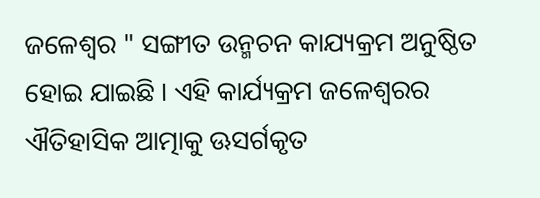ଜଳେଶ୍ଵର " ସଙ୍ଗୀତ ଉନ୍ମଚନ କାଯ୍ୟକ୍ରମ ଅନୁଷ୍ଠିତ ହୋଇ ଯାଇଛି । ଏହି କାର୍ଯ୍ୟକ୍ରମ ଜଳେଶ୍ଵରର ଐତିହାସିକ ଆତ୍ମାକୁ ଊସର୍ଗକୃତ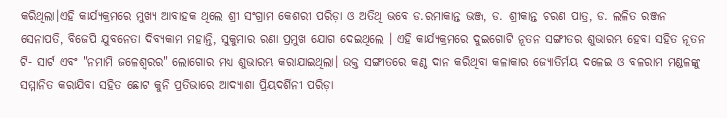କରିଥିଲା।ଏହି କାର୍ଯ୍ୟକ୍ରମରେ ମୁଖ୍ୟ ଆବାହକ ଥିଲେ ଶ୍ରୀ ସଂଗ୍ରାମ କେଶରୀ ପରିଡ଼ା ଓ ଅତିଥି ଭବେ ଡ.ରମାକାନ୍ତ ଭଞ୍ଜ, ଡ. ଶ୍ରୀକାନ୍ତ ଚରଣ ପାତ୍ର, ଡ. ଲଳିତ ରଞ୍ଜନ ସେନାପତି, ବିଜେପି ଯୁବନେତା ଦିବ୍ୟକାମ ମହାନ୍ତି, ସୁକୁମାର ରଣା ପ୍ରମୁଖ ଯୋଗ ଦେଇଥିଲେ । ଏହି କାର୍ଯ୍ୟକ୍ରମରେ ଦୁଇଗୋଟି ନୂତନ ସଙ୍ଗୀତର ଶୁଭାରମ୍ଭ ହେବା ସହିତ ନୂତନ ଟି- ସାର୍ଟ ଏବଂ "ନମାମି ଜଳେଶ୍ଵରର" ଲୋଗୋର ମଧ୍ୟ ଶୁଭାରମ୍ଭ କରାଯାଇଥିଲା। ଉକ୍ତ ସଙ୍ଗୀତରେ କଣ୍ଠ ଦାନ କରିଥିବା କଳାକାର ଜ୍ୟୋତିର୍ମୟ ଦଳେଇ ଓ ବଳରାମ ମଣ୍ଡଳଙ୍କୁ ସମ୍ମାନିତ କରାଯିବା ସହିତ ଛୋଟ କୁନି ପ୍ରତିଭାରେ ଆଦ୍ୟାଶା ପ୍ରିୟଦର୍ଶିନୀ ପରିଡ଼ା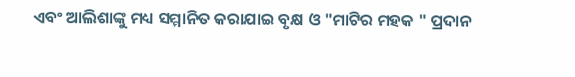ଏବଂ ଆଲିଶାଙ୍କୁ ମଧ୍ୟ ସମ୍ମାନିତ କରାଯାଇ ବୃକ୍ଷ ଓ "ମାଟିର ମହକ " ପ୍ରଦାନ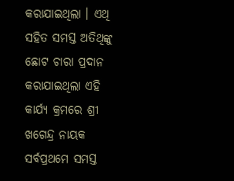କରାଯାଇଥିଲା । ଏଥି ସହିତ ସମସ୍ତ ଅତିଥିଙ୍କୁ ଛୋଟ ଚାରା ପ୍ରଦାନ କରାଯାଇଥିଲା ଏହି କାର୍ଯ୍ୟ କ୍ରମରେ ଶ୍ରୀ ଖଗେନ୍ଦ୍ର ନାୟକ ସର୍ବପ୍ରଥମେ ସମସ୍ତ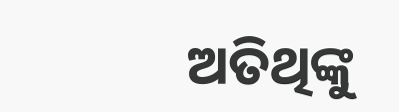ଅତିଥିଙ୍କୁ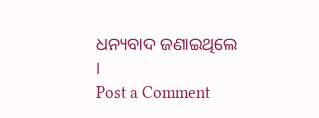ଧନ୍ୟବାଦ ଜଣାଇଥିଲେ ।
Post a Comment